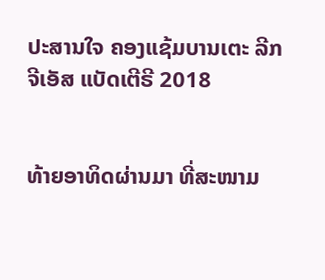ປະສານໃຈ ຄອງແຊ້ມບານເຕະ ລີກ ຈີເອັສ ແບັດເຕີຣີ 2018


ທ້າຍອາທິດຜ່ານມາ ທີ່ສະໜາມ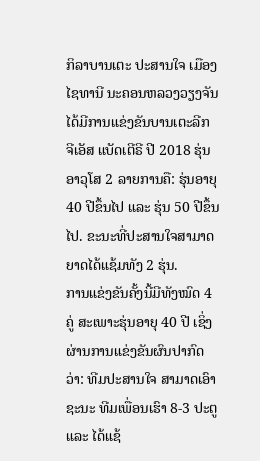ກິລາບານເຕະ ປະສານໃຈ ເມືອງໄຊທານີ ນະຄອນຫລວງວຽງຈັນ ໄດ້ມີການແຂ່ງຂັນບານເຕະລີກ ຈີເອັສ ແບັດເຕີຣີ ປີ 2018 ຮຸ່ນອາວຸໂສ 2 ລາຍການຄື: ຮຸ່ນອາຍຸ 40 ປີຂຶ້ນໄປ ແລະ ຮຸ່ນ 50 ປີຂຶ້ນໄປ. ຂະນະທີ່ປະສານໃຈສາມາດຍາດໄດ້ແຊ້ມທັງ 2 ຮຸ່ນ.
ການແຂ່ງຂັນຄັ້ງນີ້ມີທັງໝົດ 4 ຄູ່ ສະເພາະຮຸ່ນອາຍຸ 40 ປີ ເຊິ່ງຜ່ານການແຂ່ງຂັນຜົນປາກົດວ່າ: ທີມປະສານໃຈ ສາມາດເອົາຊະນະ ທີມເພື່ອນເຮົາ 8-3 ປະຕູ ແລະ ໄດ້ແຊ້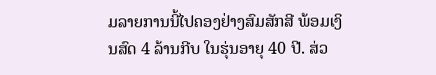ມລາຍການນີ້ໄປຄອງຢ່າງສົມສັກສີ ພ້ອມເງິນສົດ 4 ລ້ານກີບ ໃນຮຸ່ນອາຍຸ 40 ປີ. ສ່ວ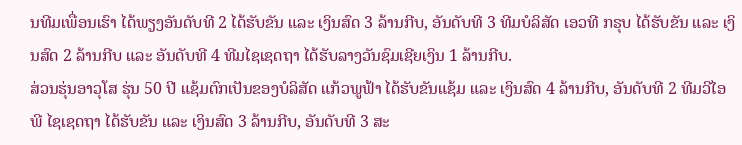ນທີມເພື່ອນເຮົາ ໄດ້ພຽງອັນດັບທີ 2 ໄດ້ຮັບຂັນ ແລະ ເງິນສົດ 3 ລ້ານກີບ, ອັນດັບທີ 3 ທີມບໍລິສັດ ເອວທີ ກຣຸບ ໄດ້ຮັບຂັນ ແລະ ເງິນສົດ 2 ລ້ານກີບ ແລະ ອັນດັບທີ 4 ທີມໄຊເຊດຖາ ໄດ້ຮັບລາງວັນຊົມເຊີຍເງິນ 1 ລ້ານກີບ.
ສ່ວນຮຸ່ນອາວຸໂສ ຮຸ່ນ 50 ປີ ແຊ້ມຕົກເປັນຂອງບໍລິສັດ ແກ້ວພູຟ້າ ໄດ້ຮັບຂັນແຊ້ມ ແລະ ເງິນສົດ 4 ລ້ານກີບ, ອັນດັບທີ 2 ທີມວີໄອພີ ໄຊເຊດຖາ ໄດ້ຮັບຂັນ ແລະ ເງິນສົດ 3 ລ້ານກີບ, ອັນດັບທີ 3 ສະ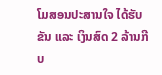ໂມສອນປະສານໃຈ ໄດ້ຮັບຂັນ ແລະ ເງິນສົດ 2 ລ້ານກີບ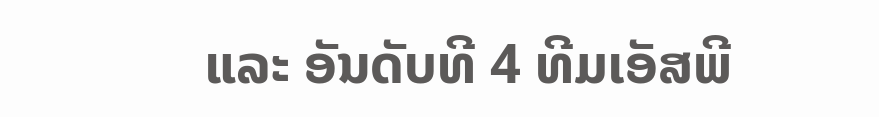ແລະ ອັນດັບທີ 4 ທີມເອັສພີ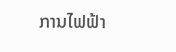ການໄຟຟ້າ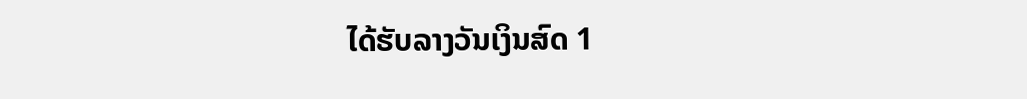ໄດ້ຮັບລາງວັນເງິນສົດ 1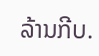ລ້ານກີບ.